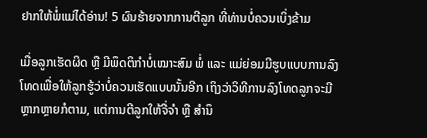ຢາກໃຫ້ພໍ່ແມ່ໄດ້ອ່ານ! 5 ຜົນຮ້າຍຈາກການຕີລູກ ທີ່ທ່ານບໍ່ຄວນເບິ່ງຂ້າມ

ເມື່ອລູກເຮັດຜິດ ຫຼື ມີພຶດຕິກຳບໍ່ເໝາະສົມ ພໍ່ ແລະ ແມ່ຍ່ອມມີຮູບແບບການລົງໂທດເພື່ອໃຫ້ລູກຮູ້ວ່າບໍ່ຄວນເຮັດແບບນັ້ນອີກ ເຖິງວ່າວິທີການລົງໂທດລູກຈະມີຫຼາກຫຼາຍກໍຕາມ, ແຕ່ການຕີລູກໃຫ້ຈື່ຈຳ ຫຼື ສຳນຶ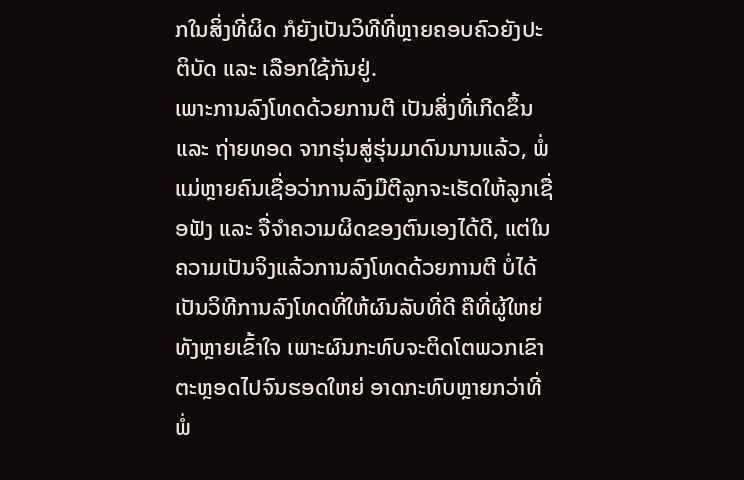ກໃນສິ່ງທີ່ຜິດ ກໍຍັງເປັນວິທີທີ່ຫຼາຍຄອບຄົວຍັງປະຕິບັດ ແລະ ເລືອກໃຊ້ກັນຢູ່.
ເພາະການລົງໂທດດ້ວຍການຕີ ເປັນສິ່ງທີ່ເກີດຂຶ້ນ ແລະ ຖ່າຍທອດ ຈາກຮຸ່ນສູ່ຮຸ່ນມາດົນນານແລ້ວ, ພໍ່ແມ່ຫຼາຍຄົນເຊື່ອວ່າການລົງມືຕີລູກຈະເຮັດໃຫ້ລູກເຊື່ອຟັງ ແລະ ຈື່ຈຳຄວາມຜິດຂອງຕົນເອງໄດ້ດີ, ແຕ່ໃນຄວາມເປັນຈິງແລ້ວການລົງໂທດດ້ວຍການຕີ ບໍ່ໄດ້ເປັນວິທີການລົງໂທດທີ່ໃຫ້ຜົນລັບທີ່ດີ ຄືທີ່ຜູ້ໃຫຍ່ທັງຫຼາຍເຂົ້າໃຈ ເພາະຜົນກະທົບຈະຕິດໂຕພວກເຂົາຕະຫຼອດໄປຈົນຮອດໃຫຍ່ ອາດກະທົບຫຼາຍກວ່າທີ່ພໍ່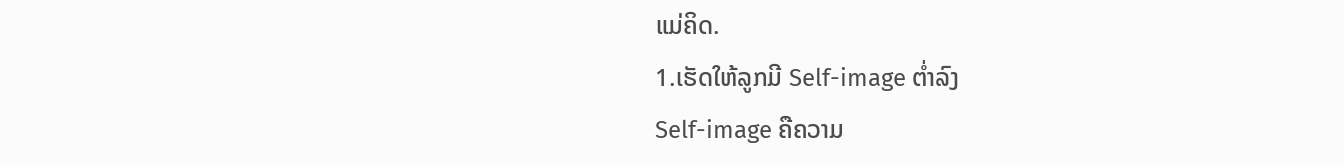ແມ່ຄິດ.
1.ເຮັດໃຫ້ລູກມີ Self-image ຕໍ່າລົງ
Self-image ຄືຄວາມ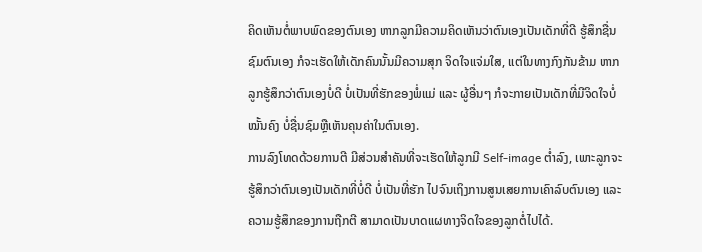ຄິດເຫັນຕໍ່ພາບພົດຂອງຕົນເອງ ຫາກລູກມີຄວາມຄິດເຫັນວ່າຕົນເອງເປັນເດັກທີ່ດີ ຮູ້ສຶກຊື່ນຊົມຕົນເອງ ກໍຈະເຮັດໃຫ້ເດັກຄົນນັ້ນມີຄວາມສຸກ ຈິດໃຈແຈ່ມໃສ, ແຕ່ໃນທາງກົງກັນຂ້າມ ຫາກລູກຮູ້ສຶກວ່າຕົນເອງບໍ່ດີ ບໍ່ເປັນທີ່ຮັກຂອງພໍ່ແມ່ ແລະ ຜູ້ອື່ນໆ ກໍຈະກາຍເປັນເດັກທີ່ມີຈິດໃຈບໍ່ໝັ້ນຄົງ ບໍ່ຊື່ນຊົມຫຼືເຫັນຄຸນຄ່າໃນຕົນເອງ.
ການລົງໂທດດ້ວຍການຕີ ມີສ່ວນສຳຄັນທີ່ຈະເຮັດໃຫ້ລູກມີ Self-image ຕໍ່າລົງ, ເພາະລູກຈະຮູ້ສຶກວ່າຕົນເອງເປັນເດັກທີ່ບໍ່ດີ ບໍ່ເປັນທີ່ຮັກ ໄປຈົນເຖິງການສູນເສຍການເຄົາລົບຕົນເອງ ແລະ ຄວາມຮູ້ສຶກຂອງການຖືກຕີ ສາມາດເປັນບາດແຜທາງຈິດໃຈຂອງລູກຕໍ່ໄປໄດ້.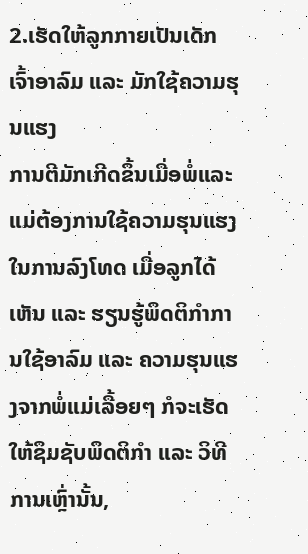2.ເຮັດໃຫ້ລູກກາຍເປັນເດັກເຈົ້າອາລົມ ແລະ ມັກໃຊ້ຄວາມຮຸນແຮງ
ການຕີມັກເກີດຂຶ້ນເມື່ອພໍ່ແລະແມ່ຕ້ອງການໃຊ້ຄວາມຮຸນແຮງໃນການລົງໂທດ ເມື່ອລູກໄດ້ເຫັນ ແລະ ຮຽນຮູ້ພຶດຕິກຳການໃຊ້ອາລົມ ແລະ ຄວາມຮຸນແຮງຈາກພໍ່ແມ່ເລື້ອຍໆ ກໍຈະເຮັດໃຫ້ຊຶມຊັບພຶດຕິກຳ ແລະ ວິທີການເຫຼົ່ານັ້ນ,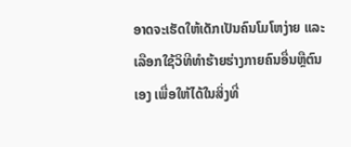ອາດຈະເຮັດໃຫ້ເດັກເປັນຄົນໂມໂຫງ່າຍ ແລະ ເລືອກໃຊ້ວິທີທຳຮ້າຍຮ່າງກາຍຄົນອື່ນຫຼືຕົນເອງ ເພື່ອໃຫ້ໄດ້ໃນສິ່ງທີ່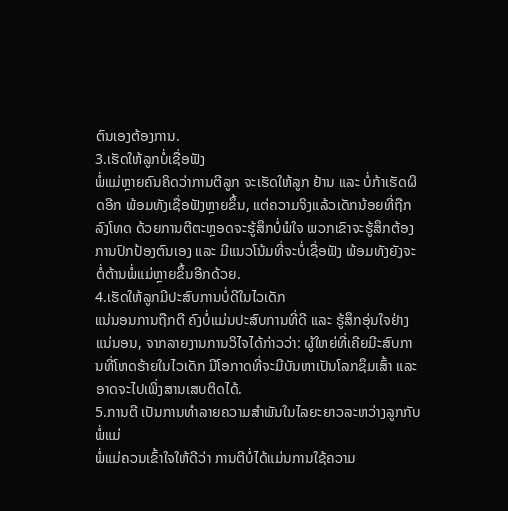ຕົນເອງຕ້ອງການ.
3.ເຮັດໃຫ້ລູກບໍ່ເຊື່ອຟັງ
ພໍ່ແມ່ຫຼາຍຄົນຄິດວ່າການຕີລູກ ຈະເຮັດໃຫ້ລູກ ຢ້ານ ແລະ ບໍ່ກ້າເຮັດຜິດອີກ ພ້ອມທັງເຊື່ອຟັງຫຼາຍຂຶ້ນ, ແຕ່ຄວາມຈິງແລ້ວເດັກນ້ອຍທີ່ຖືກລົງໂທດ ດ້ວຍການຕີຕະຫຼອດຈະຮູ້ສຶກບໍ່ພໍໃຈ ພວກເຂົາຈະຮູ້ສຶກຕ້ອງການປົກປ້ອງຕົນເອງ ແລະ ມີແນວໂນ້ມທີ່ຈະບໍ່ເຊື່ອຟັງ ພ້ອມທັງຍັງຈະຕໍ່ຕ້ານພໍ່ແມ່ຫຼາຍຂຶ້ນອີກດ້ວຍ.
4.ເຮັດໃຫ້ລູກມີປະສົບການບໍ່ດີໃນໄວເດັກ
ແນ່ນອນການຖືກຕີ ຄົງບໍ່ແມ່ນປະສົບການທີ່ດີ ແລະ ຮູ້ສຶກອຸ່ນໃຈຢ່າງແນ່ນອນ, ຈາກລາຍງານການວິໄຈໄດ້ກ່າວວ່າ: ຜູ້ໃຫຍ່ທີ່ເຄີຍມີະສົບການທີ່ໂຫດຮ້າຍໃນໄວເດັກ ມີໂອກາດທີ່ຈະມີບັນຫາເປັນໂລກຊຶມເສົ້າ ແລະ ອາດຈະໄປເພິ່ງສານເສບຕິດໄດ້.
5.ການຕີ ເປັນການທຳລາຍຄວາມສຳພັນໃນໄລຍະຍາວລະຫວ່າງລູກກັບພໍ່ແມ່
ພໍ່ແມ່ຄວນເຂົ້າໃຈໃຫ້ດີວ່າ ການຕີບໍ່ໄດ້ແມ່ນການໃຊ້ຄວາມ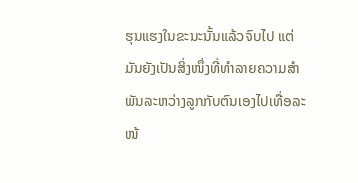ຮຸນແຮງໃນຂະນະນັ້ນແລ້ວຈົບໄປ ແຕ່ມັນຍັງເປັນສິ່ງໜຶ່ງທີ່ທຳລາຍຄວາມສຳພັນລະຫວ່າງລູກກັບຕົນເອງໄປເທື່ອລະໜ້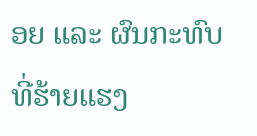ອຍ ແລະ ຜົນກະທົບທີ່ຮ້າຍແຮງ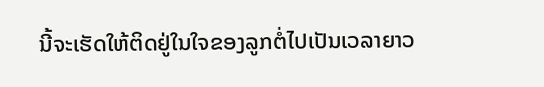ນີ້ຈະເຮັດໃຫ້ຕິດຢູ່ໃນໃຈຂອງລູກຕໍ່ໄປເປັນເວລາຍາວ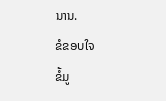ນານ.
ຂໍຂອບໃຈ
ຂໍ້ມູ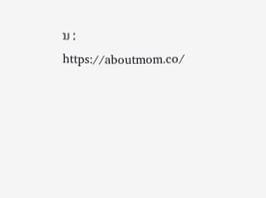ນ : https://aboutmom.co/